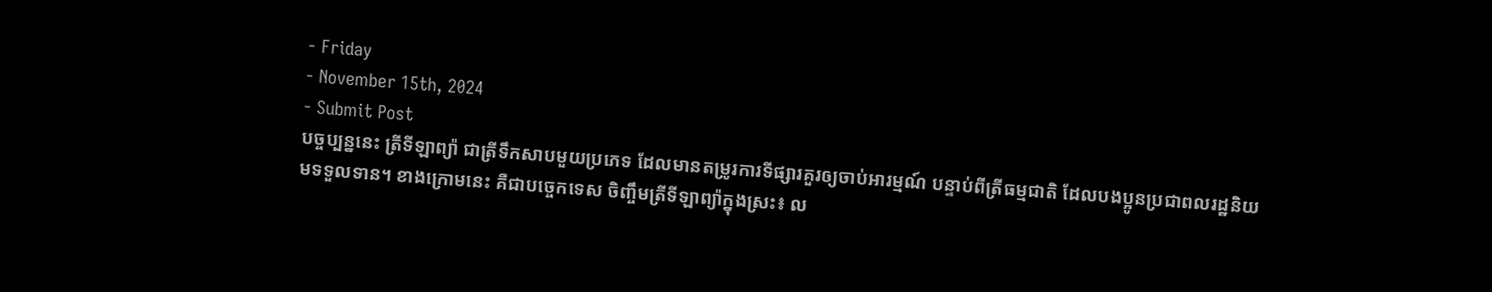- Friday
- November 15th, 2024
- Submit Post
បច្ចប្បន្ននេះ ត្រីទីឡាព្យ៉ា ជាត្រីទឹកសាបមួយប្រភេទ ដែលមានតម្រូរការទីផ្សារគួរឲ្យចាប់អារម្មណ៍ បន្ទាប់ពីត្រីធម្មជាតិ ដែលបងប្អូនប្រជាពលរដ្ឋនិយមទទួលទាន។ ខាងក្រោមនេះ គឺជាបច្ចេកទេស ចិញ្ចឹមត្រីទីឡាព្យ៉ាក្នុងស្រះ៖ ល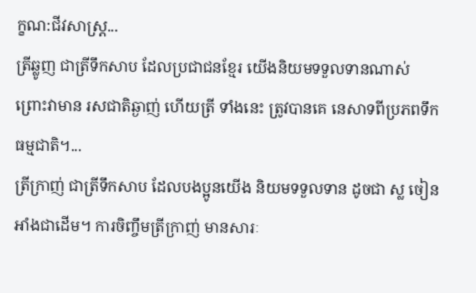ក្ខណ:ជីវសាស្រ្ត...
ត្រីឆ្លូញ ជាត្រីទឹកសាប ដែលប្រជាជនខ្មែរ យើងនិយមទទួលទានណាស់ ព្រោះវាមាន រសជាតិឆ្ងាញ់ ហើយត្រី ទាំងនេះ ត្រូវបានគេ នេសាទពីប្រភពទឹកធម្មជាតិ។...
ត្រីក្រាញ់ ជាត្រីទឹកសាប ដែលបងប្អូនយើង និយមទទួលទាន ដូចជា ស្ល ចៀន អាំងជាដើម។ ការចិញ្ចឹមត្រីក្រាញ់ មានសារៈ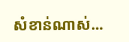សំខាន់ណាស់...